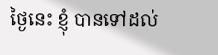ថ្ងៃនេះ ខ្ញុំ បានទៅដល់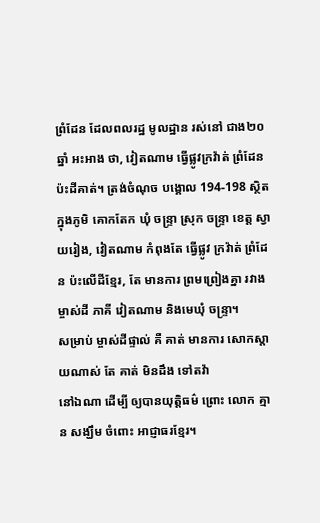ព្រំដែន ដែលពលរដ្ឋ មូលដ្ឋាន រស់នៅ ជាង២០ឆ្នាំ អះអាង ថា, វៀតណាម ធ្វើផ្លូវក្រវ៉ាត់ ព្រំដែន ប៉ះដីគាត់។ ត្រង់ចំណុច បង្គោល 194-198 ស្ថិតក្នុងភូមិ គោកតែក ឃុំ ចន្ទ្រា ស្រុក ចន្ទ្រា ខេត្ត ស្វាយរៀង, វៀតណាម កំពុងតែ ធ្វើផ្លូវ ក្រវ៉ាត់ ព្រំដែន ប៉ះលើដីខ្មែរ, តែ មានការ ព្រមព្រៀងគ្នា រវាង ម្ចាស់ដី ភាគី វៀតណាម និងមេឃុំ ចន្ទ្រា។
សម្រាប់ ម្ចាស់ដីផ្ទាល់ គឺ គាត់ មានការ សោកស្តាយណាស់ តែ គាត់ មិនដឹង ទៅតវ៉ា
នៅឯណា ដើម្បី ឲ្យបានយុត្តិធម៌ ព្រោះ លោក គ្មាន សង្ឃឹម ចំពោះ អាជ្ញាធរខ្មែរ។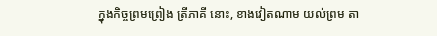ក្នុងកិច្ចព្រមព្រៀង ត្រីភាគី នោះ, ខាងវៀតណាម យល់ព្រម តា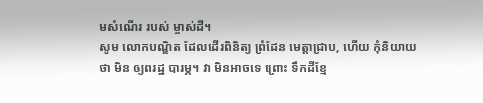មសំណើរ របស់ ម្ចាស់ដី។
សូម លោកបណ្ឌិត ដែលដើរពិនិត្យ ព្រំដែន មេត្តាជ្រាប, ហើយ កុំនិយាយ ថា មិន ឲ្យពរដ្ឋ បារម្ភ។ វា មិនអាចទេ ព្រោះ ទឹកដីខ្មែ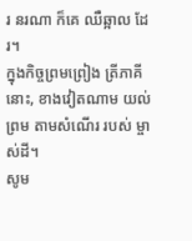រ នរណា ក៏គេ ឈឺឆ្អាល ដែរ។
ក្នុងកិច្ចព្រមព្រៀង ត្រីភាគី នោះ, ខាងវៀតណាម យល់ព្រម តាមសំណើរ របស់ ម្ចាស់ដី។
សូម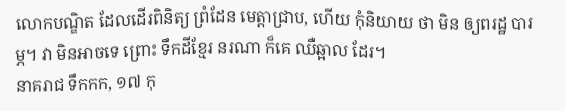លោកបណ្ឌិត ដែលដើរពិនិត្យ ព្រំដែន មេត្តាជ្រាប, ហើយ កុំនិយាយ ថា មិន ឲ្យពរដ្ឋ បារម្ភ។ វា មិនអាចទេ ព្រោះ ទឹកដីខ្មែរ នរណា ក៏គេ ឈឺឆ្អាល ដែរ។
នាគរាជ ទឹកកក, ១៧ កុ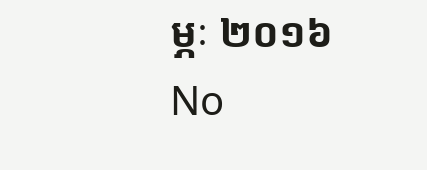ម្ភៈ ២០១៦
No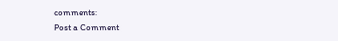comments:
Post a Comment